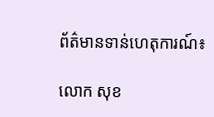ព័ត៌មានទាន់ហេតុការណ៍៖

លោក សុខ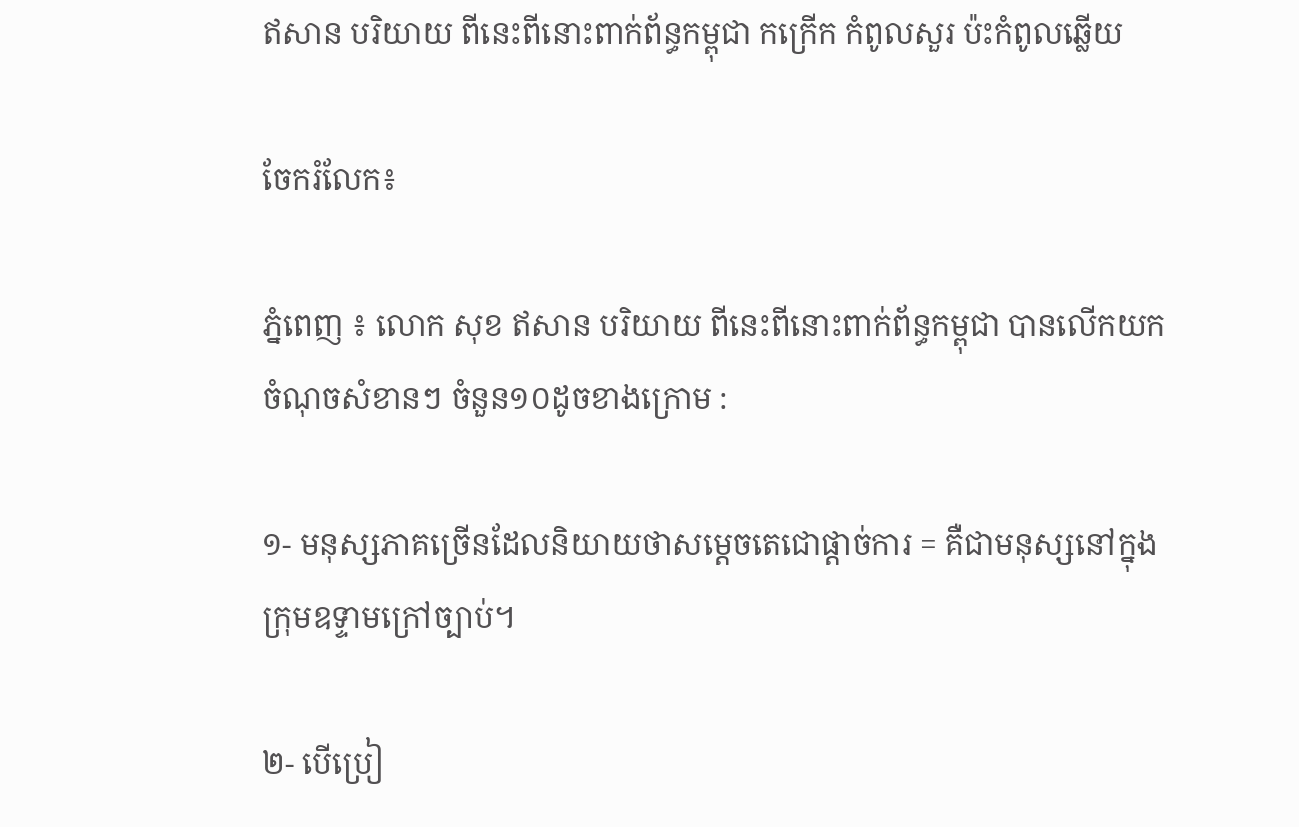ឥសាន បរិយាយ ពីនេះពីនោះពាក់ព័ន្ធកម្ពុជា កក្រើក កំពូលសួរ ប៉ះកំពូលឆ្លើយ

ចែករំលែក៖

ភ្នំពេញ ៖ លោក សុខ ឥសាន បរិយាយ ពីនេះពីនោះពាក់ព័ន្ធកម្ពុជា បានលើកយកចំណុចសំខានៗ ចំនួន១០ដូចខាងក្រោម :

១- មនុស្សភាគច្រើនដែលនិយាយថាសម្តេចតេជោផ្តាច់ការ = គឺជាមនុស្សនៅក្នុងក្រុមឧទ្ទាមក្រៅច្បាប់។

២- បើប្រៀ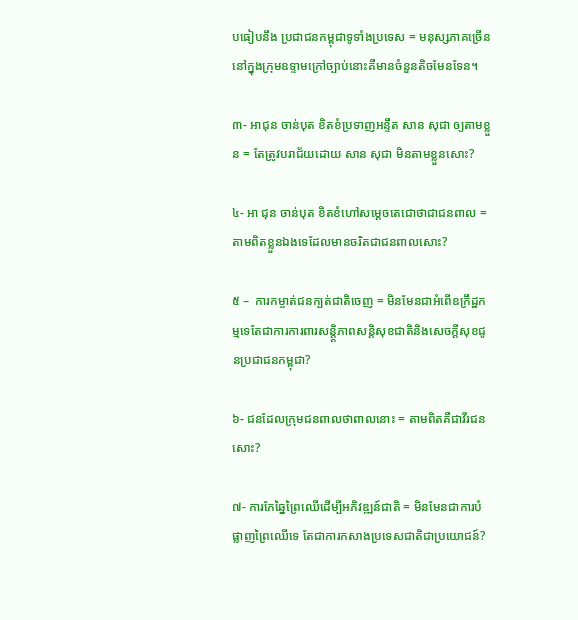បធៀបនឹង ប្រជាជនកម្ពុជាទូទាំងប្រទេស = មនុស្សភាគច្រើននៅក្នុងក្រុមឧទ្ទាមក្រៅច្បាប់នោះគឺមានចំនួនតិចមែនទែន។

៣- អាជុន ចាន់បុត ខិតខំប្រទាញអន្ទឹត សាន សុជា ឲ្យតាមខ្លួន = តែត្រូវបរាជ័យដោយ សាន សុជា មិនតាមខ្លួនសោះ?

៤- អា ជុន ចាន់បុត ខិតខំហៅសម្តេចតេជោថាជាជនពាល = តាមពិតខ្លួនឯងទេដែលមានចរិតជាជនពាលសោះ?

៥ –  ការកម្ចាត់ជនក្បត់ជាតិចេញ = មិនមែនជាអំពើឧក្រឹដ្ឋកម្មទេតែជាការការពារសន្តិ្តភាពសន្តិសុខជាតិនិងសេចក្តីសុខជូនប្រជាជនកម្ពុជា?

៦- ជនដែលក្រុមជនពាលថាពាលនោះ = តាមពិតគឺជាវីរជនសោះ?

៧- ការកែឆ្នៃព្រៃឈើដើម្បីអភិវឌ្ឍន៍ជាតិ = មិនមែនជាការបំផ្លាញព្រៃឈើទេ តែជាការកសាងប្រទេសជាតិជាប្រយោជន៍?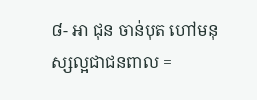៨- អា ជុន ចាន់បុត ហៅមនុស្សល្អជាជនពាល =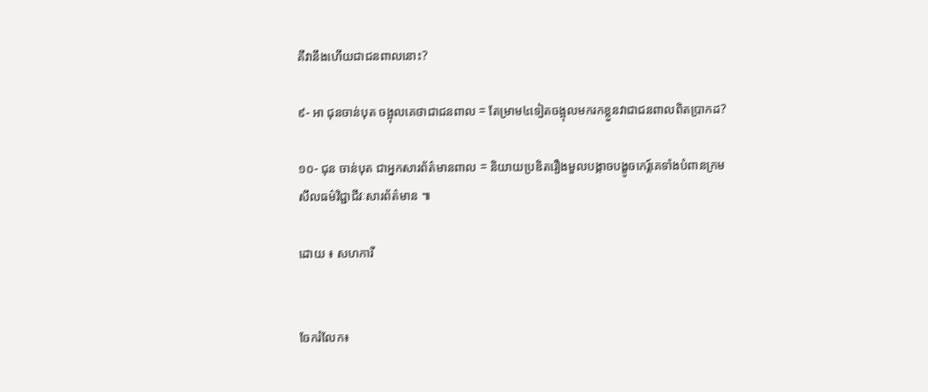គឹវានឹងហើយជាជនពាលនោះ?

៩- អា ជុនចាន់បុត ចង្អុលគេថាជាជនពាល = តែម្រាម៤ទៀតចង្អុលមករកខ្លួនវាជាជនពាលពិតប្រាកដ?

១០- ជុន ចាន់បុត ជាអ្នកសារព័ត៌មានពាល = និយាយប្រឌិតរឿងមួលបង្កាចបង្ខូចកេរ្ត៍គេទាំងបំពានក្រមសីលធម៌វិជ្ជាជីវៈសារព័ត៌មាន ៕

ដោយ ៖ សហការី


ចែករំលែក៖